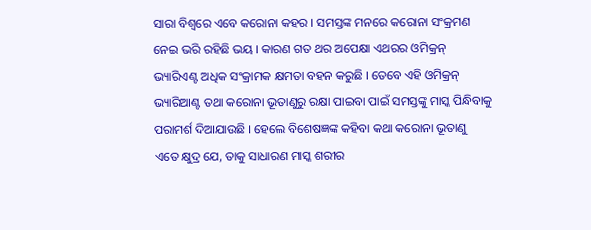ସାରା ବିଶ୍ୱରେ ଏବେ କରୋନା କହର । ସମସ୍ତଙ୍କ ମନରେ କରୋନା ସଂକ୍ରମଣ ନେଇ ଭରି ରହିଛି ଭୟ । କାରଣ ଗତ ଥର ଅପେକ୍ଷା ଏଥରର ଓମିକ୍ରନ୍ ଭ୍ୟାରିଏଣ୍ଟ ଅଧିକ ସଂକ୍ରାମକ କ୍ଷମତା ବହନ କରୁଛି । ତେବେ ଏହି ଓମିକ୍ରନ୍ ଭ୍ୟାରିଆଣ୍ଟ ତଥା କରୋନା ଭୂତାଣୁରୁ ରକ୍ଷା ପାଇବା ପାଇଁ ସମସ୍ତଙ୍କୁ ମାସ୍କ ପିନ୍ଧିବାକୁ ପରାମର୍ଶ ଦିଆଯାଉଛି । ହେଲେ ବିଶେଷଜ୍ଞଙ୍କ କହିବା କଥା କରୋନା ଭୂତାଣୁ ଏତେ କ୍ଷୁଦ୍ର ଯେ, ତାକୁ ସାଧାରଣ ମାସ୍କ ଶରୀର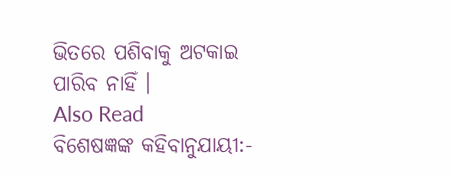ଭିତରେ ପଶିବାକୁ ଅଟକାଇ ପାରିବ ନାହିଁ ।
Also Read
ବିଶେଷଜ୍ଞଙ୍କ କହିବାନୁଯାୟୀ:-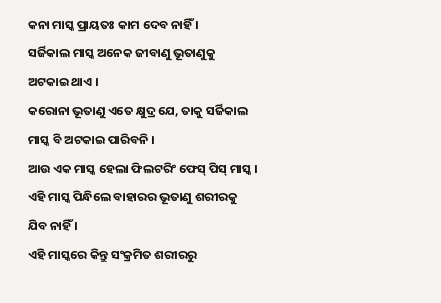କନା ମାସ୍କ ପ୍ରାୟତଃ କାମ ଦେବ ନାହିଁ ।
ସର୍ଜିକାଲ ମାସ୍କ ଅନେକ ଜୀବାଣୁ ଭୂତାଣୁକୁ ଅଟକାଇ ଥାଏ ।
କରୋନା ଭୂତାଣୁ ଏତେ କ୍ଷୁଦ୍ର ଯେ, ତାକୁ ସର୍ଜିକାଲ ମାସ୍କ ବି ଅଟକାଇ ପାରିବନି ।
ଆଉ ଏକ ମାସ୍କ ହେଲା ଫିଲଟରିଂ ଫେସ୍ ପିସ୍ ମାସ୍କ ।
ଏହି ମାସ୍କ ପିନ୍ଧିଲେ ବାହାରର ଭୂତାଣୁ ଶରୀରକୁ ଯିବ ନାହିଁ ।
ଏହି ମାସ୍କରେ କିନ୍ତୁ ସଂକ୍ରମିତ ଶରୀରରୁ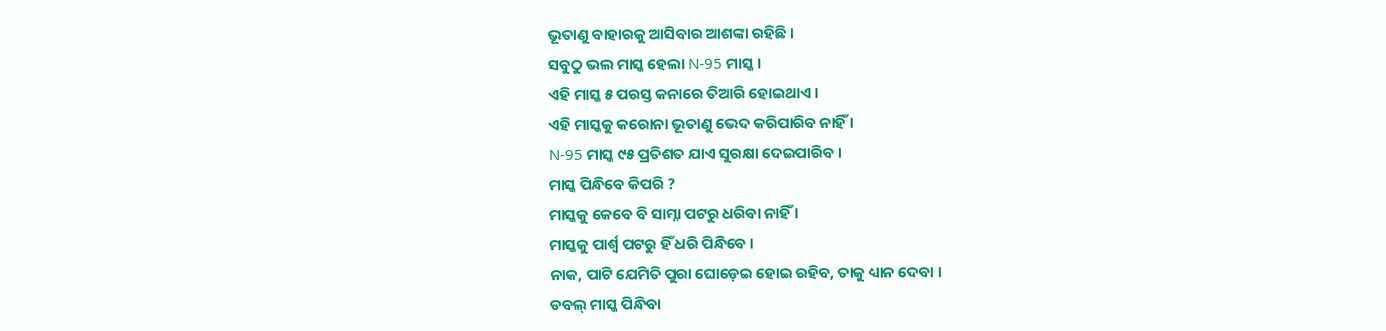ଭୂତାଣୁ ବାହାରକୁ ଆସିବାର ଆଶଙ୍କା ରହିଛି ।
ସବୁଠୁ ଭଲ ମାସ୍କ ହେଲା N-95 ମାସ୍କ ।
ଏହି ମାସ୍କ ୫ ପରସ୍ତ କନାରେ ତିଆରି ହୋଇଥାଏ ।
ଏହି ମାସ୍କକୁ କରୋନା ଭୂତାଣୁ ଭେଦ କରିପାରିବ ନାହିଁ ।
N-95 ମାସ୍କ ୯୫ ପ୍ରତିଶତ ଯାଏ ସୁରକ୍ଷା ଦେଇପାରିବ ।
ମାସ୍କ ପିନ୍ଧିବେ କିପରି ?
ମାସ୍କକୁ କେବେ ବି ସାମ୍ନା ପଟରୁ ଧରିବା ନାହିଁ ।
ମାସ୍କକୁ ପାର୍ଶ୍ୱ ପଟରୁ ହିଁ ଧରି ପିନ୍ଧିବେ ।
ନାକ, ପାଟି ଯେମିତି ପୁରା ଘୋଡ଼େଇ ହୋଇ ରହିବ, ତାକୁ ଧ୍ୟାନ ଦେବା ।
ଡବଲ୍ ମାସ୍କ ପିନ୍ଧିବା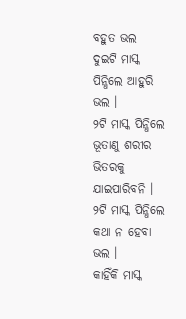ବହୁତ ଭଲ
ଦୁଇଟି ମାସ୍କ ପିନ୍ଧିଲେ ଆହୁରି ଭଲ ।
୨ଟି ମାସ୍କ ପିନ୍ଧିଲେ ଭୂତାଣୁ ଶରୀର ଭିତରକୁ ଯାଇପାରିବନି ।
୨ଟି ମାସ୍କ ପିନ୍ଧିଲେ କଥା ନ ହେବା ଭଲ ।
କାହିଁକି ମାସ୍କ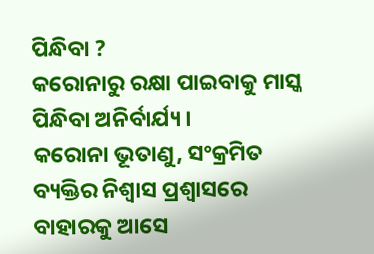ପିନ୍ଧିବା ?
କରୋନାରୁ ରକ୍ଷା ପାଇବାକୁ ମାସ୍କ ପିନ୍ଧିବା ଅନିର୍ବାର୍ଯ୍ୟ ।
କରୋନା ଭୂତାଣୁ, ସଂକ୍ରମିତ ବ୍ୟକ୍ତିର ନିଶ୍ୱାସ ପ୍ରଶ୍ୱାସରେ ବାହାରକୁ ଆସେ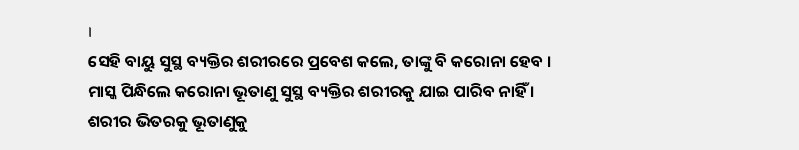।
ସେହି ବାୟୁ ସୁସ୍ଥ ବ୍ୟକ୍ତିର ଶରୀରରେ ପ୍ରବେଶ କଲେ, ତାଙ୍କୁ ବି କରୋନା ହେବ ।
ମାସ୍କ ପିନ୍ଧିଲେ କରୋନା ଭୂତାଣୁ ସୁସ୍ଥ ବ୍ୟକ୍ତିର ଶରୀରକୁ ଯାଇ ପାରିବ ନାହିଁ ।
ଶରୀର ଭିତରକୁ ଭୂତାଣୁକୁ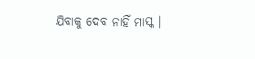ଯିବାକୁ ଦେବ ନାହିଁ ମାସ୍କ ।